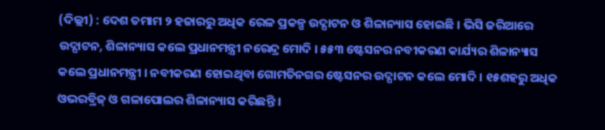(ଦିଲ୍ଲୀ) : ଦେଶ ତମାମ ୨ ହଜାରରୁ ଅଧିକ ରେଳ ପ୍ରକଳ୍ପ ଉଦ୍ଘାଟନ ଓ ଶିଳାନ୍ୟାସ ହୋଇଛି । ଭିସି ଜରିଆରେ ଉଦ୍ଘାଟନ, ଶିଳାନ୍ୟାସ କଲେ ପ୍ରଧାନମନ୍ତ୍ରୀ ନରେନ୍ଦ୍ର ମୋଦି । ୫୫୩ ଷ୍ଟେସନର ନବୀକରଣ କାର୍ଯ୍ୟର ଶିଳାନ୍ୟାସ କଲେ ପ୍ରଧାନମନ୍ତ୍ରୀ । ନବୀକରଣ ହୋଇଥିବା ଗୋମତିନଗର ଷ୍ଟେସନର ଉଦ୍ଘାଟନ କଲେ ମୋଦି । ୧୫ଶହରୁ ଅଧିକ ଓଭରବ୍ରିଜ୍ ଓ ଗଳାପୋଲର ଶିଳାନ୍ୟାସ କରିଛନ୍ତି ।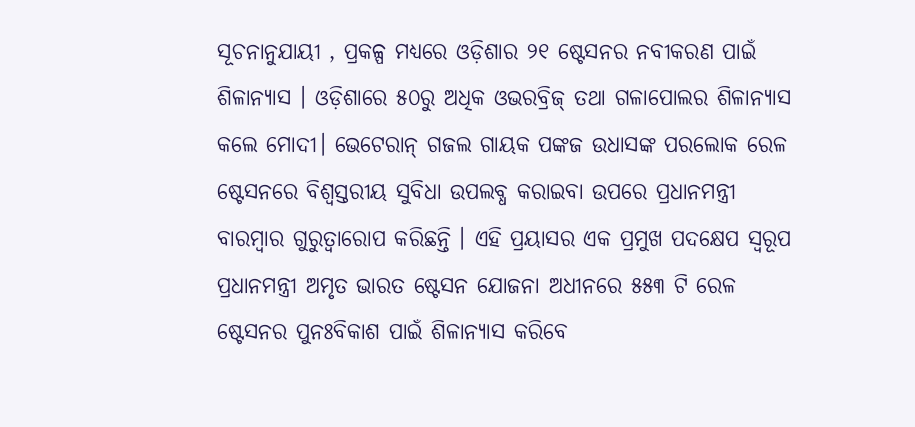ସୂଚନାନୁଯାୟୀ , ପ୍ରକଳ୍ପ ମଧ୍ୟରେ ଓଡ଼ିଶାର ୨୧ ଷ୍ଟେସନର ନବୀକରଣ ପାଇଁ ଶିଳାନ୍ୟାସ । ଓଡ଼ିଶାରେ ୫୦ରୁ ଅଧିକ ଓଭରବ୍ରିଜ୍ ତଥା ଗଳାପୋଲର ଶିଳାନ୍ୟାସ କଲେ ମୋଦୀ। ଭେଟେରାନ୍ ଗଜଲ ଗାୟକ ପଙ୍କଜ ଉଧାସଙ୍କ ପରଲୋକ ରେଳ ଷ୍ଟେସନରେ ବିଶ୍ୱସ୍ତରୀୟ ସୁବିଧା ଉପଲବ୍ଧ କରାଇବା ଉପରେ ପ୍ରଧାନମନ୍ତ୍ରୀ ବାରମ୍ବାର ଗୁରୁତ୍ୱାରୋପ କରିଛନ୍ତି । ଏହି ପ୍ରୟାସର ଏକ ପ୍ରମୁଖ ପଦକ୍ଷେପ ସ୍ୱରୂପ ପ୍ରଧାନମନ୍ତ୍ରୀ ଅମୃତ ଭାରତ ଷ୍ଟେସନ ଯୋଜନା ଅଧୀନରେ ୫୫୩ ଟି ରେଳ ଷ୍ଟେସନର ପୁନଃବିକାଶ ପାଇଁ ଶିଳାନ୍ୟାସ କରିବେ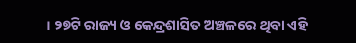। ୨୭ଟି ରାଜ୍ୟ ଓ କେନ୍ଦ୍ରଶାସିତ ଅଞ୍ଚଳରେ ଥିବା ଏହି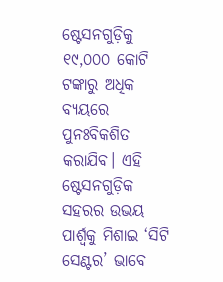ଷ୍ଟେସନଗୁଡ଼ିକୁ ୧୯,୦୦୦ କୋଟି ଟଙ୍କାରୁ ଅଧିକ ବ୍ୟୟରେ ପୁନଃବିକଶିତ କରାଯିବ। ଏହି ଷ୍ଟେସନଗୁଡ଼ିକ ସହରର ଉଭୟ ପାର୍ଶ୍ୱକୁ ମିଶାଇ ‘ସିଟି ସେଣ୍ଟର’ ଭାବେ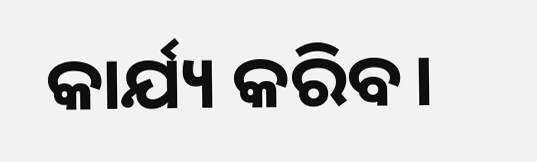କାର୍ଯ୍ୟ କରିବ।